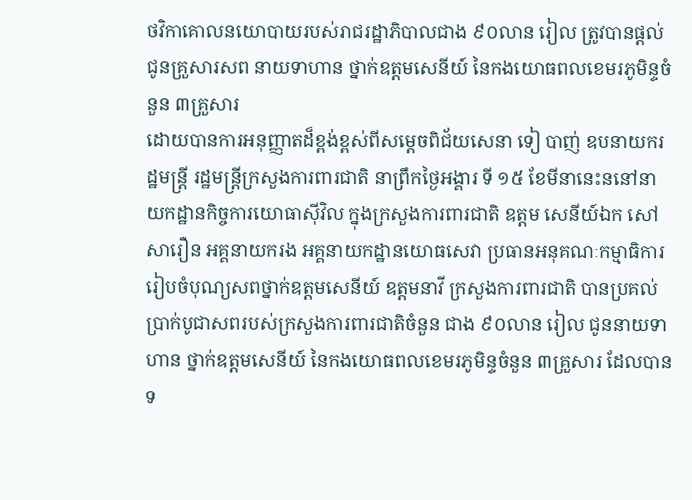ថវិកាគោលនយោបាយរបស់រាជរដ្ឋាភិបាលជាង ៩០លាន រៀល ត្រូវបានផ្តល់ជូនគ្រួសារសព នាយទាហាន ថ្នាក់ឧត្តមសេនីយ៍ នៃកងយោធពលខេមរភូមិន្ទចំនួន ៣គ្រួសារ
ដោយបានការអនុញ្ញាតដ៏ខ្ពង់ខ្ពស់ពីសម្តេចពិជ័យសេនា ទៀ បាញ់ ឧបនាយករដ្ឋមន្ត្រី រដ្ឋមន្ត្រីក្រសួងការពារជាតិ នាព្រឹកថ្ងៃអង្គារ ទី ១៥ ខែមីនានេះននៅនាយកដ្ឋានកិច្ចការយោធាស៊ីវិល ក្នុងក្រសួងការពារជាតិ ឧត្តម សេនីយ៍ឯក សៅ សារឿន អគ្គនាយករង អគ្គនាយកដ្ឋានយោធសេវា ប្រធានអនុគណៈកម្មាធិការរៀបចំបុណ្យសពថ្នាក់ឧត្តមសេនីយ៍ ឧត្តមនាវី ក្រសួងការពារជាតិ បានប្រគល់ប្រាក់បូជាសពរបស់ក្រសួងការពារជាតិចំនួន ជាង ៩០លាន រៀល ជូននាយទាហាន ថ្នាក់ឧត្តមសេនីយ៍ នៃកងយោធពលខេមរភូមិន្ទចំនួន ៣គ្រួសារ ដែលបានទ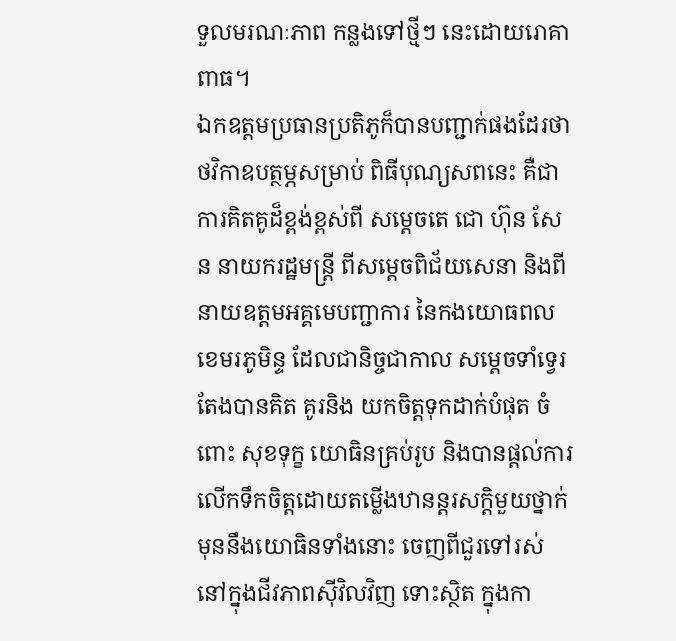ទួលមរណៈភាព កន្លងទៅថ្មីៗ នេះដោយរោគាពាធ។
ឯកឧត្តមប្រធានប្រតិភូក៏បានបញ្ជាក់ផងដែរថា ថវិកាឧបត្ថម្ភសម្រាប់ ពិធីបុណ្យសពនេះ គឺជាការគិតគូដ៏ខ្ពង់ខ្ពស់ពី សម្តេចតេ ជោ ហ៊ុន សែន នាយករដ្ឋមន្រ្តី ពីសម្តេចពិជ័យសេនា និងពីនាយឧត្តមអគ្គមេបញ្ជាការ នៃកងយោធពលខេមរភូមិន្ទ ដែលជានិច្ចជាកាល សម្តេចទាំទ្វេរតែងបានគិត គូរនិង យកចិត្តទុកដាក់បំផុត ចំពោះ សុខទុក្ខ យោធិនគ្រប់រូប និងបានផ្តល់ការលើកទឹកចិត្តដោយតម្លើងឋានន្តរសក្តិមួយថ្នាក់ មុននឹងយោធិនទាំងនោះ ចេញពីជួរទៅរស់នៅក្នុងជីវភាពស៊ីវិលវិញ ទោះស្ថិត ក្នុងកា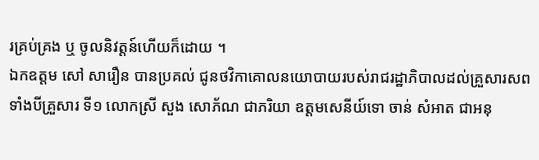រគ្រប់គ្រង ឬ ចូលនិវត្តន៍ហើយក៏ដោយ ។
ឯកឧត្តម សៅ សារឿន បានប្រគល់ ជូនថវិកាគោលនយោបាយរបស់រាជរដ្ឋាភិបាលដល់គ្រួសារសពទាំងបីគ្រួសារ ទី១ លោកស្រី សួង សោភ័ណ ជាភរិយា ឧត្តមសេនីយ៍ទោ ចាន់ សំអាត ជាអនុ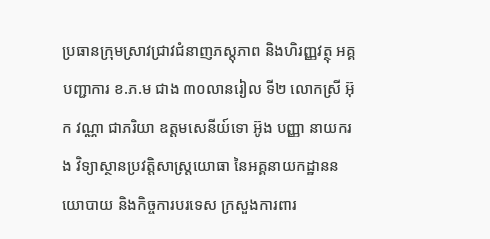ប្រធានក្រុមស្រាវជ្រាវជំនាញភស្តុភាព និងហិរញ្ញវត្ថុ អគ្គបញ្ជាការ ខ.ភ.ម ជាង ៣០លានរៀល ទី២ លោកស្រី អ៊ុក វណ្ណា ជាភរិយា ឧត្តមសេនីយ៍ទោ អ៊ូង បញ្ញា នាយករង វិទ្យាស្ថានប្រវត្តិសាស្ត្រយោធា នៃអគ្គនាយកដ្ឋាននយោបាយ និងកិច្ចការបរទេស ក្រសួងការពារ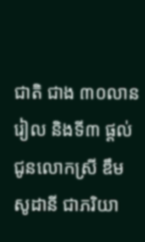ជាតិ ជាង ៣០លានរៀល និងទី៣ ផ្តល់ជូនលោកស្រី ឌឹម សូដានី ជាភរិយា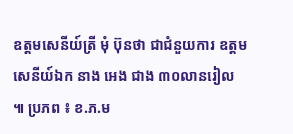ឧត្តមសេនីយ៍ត្រី មុំ ប៊ុនថា ជាជំនួយការ ឧត្តមសេនីយ៍ឯក នាង អេង ជាង ៣០លានរៀល ៕ ប្រភព ៖ ខ.ភ.ម